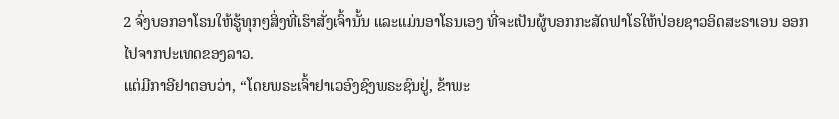2 ຈົ່ງບອກອາໂຣນໃຫ້ຮູ້ທຸກໆສິ່ງທີ່ເຮົາສັ່ງເຈົ້ານັ້ນ ແລະແມ່ນອາໂຣນເອງ ທີ່ຈະເປັນຜູ້ບອກກະສັດຟາໂຣໃຫ້ປ່ອຍຊາວອິດສະຣາເອນ ອອກໄປຈາກປະເທດຂອງລາວ.
ແຕ່ມີກາອີຢາຕອບວ່າ, “ໂດຍພຣະເຈົ້າຢາເວອົງຊົງພຣະຊົນຢູ່, ຂ້າພະ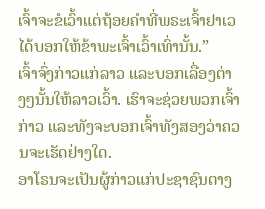ເຈົ້າຈະຂໍເວົ້າແຕ່ຖ້ອຍຄຳທີ່ພຣະເຈົ້າຢາເວໄດ້ບອກໃຫ້ຂ້າພະເຈົ້າເວົ້າເທົ່ານັ້ນ.”
ເຈົ້າຈົ່ງກ່າວແກ່ລາວ ແລະບອກເລື່ອງຕ່າງໆນັ້ນໃຫ້ລາວເວົ້າ. ເຮົາຈະຊ່ວຍພວກເຈົ້າກ່າວ ແລະທັງຈະບອກເຈົ້າທັງສອງວ່າຄວນຈະເຮັດຢ່າງໃດ.
ອາໂຣນຈະເປັນຜູ້ກ່າວແກ່ປະຊາຊົນຕາງ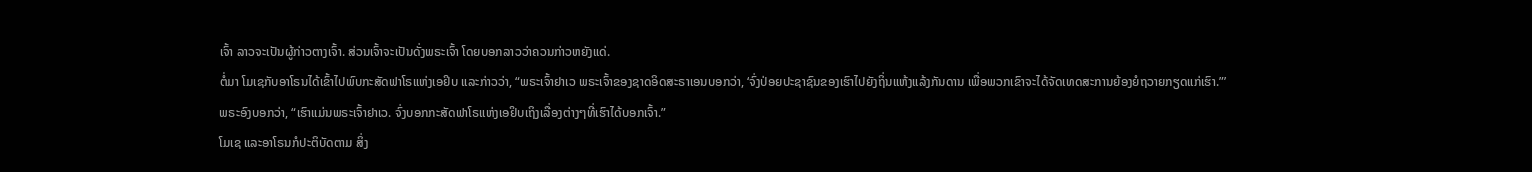ເຈົ້າ ລາວຈະເປັນຜູ້ກ່າວຕາງເຈົ້າ. ສ່ວນເຈົ້າຈະເປັນດັ່ງພຣະເຈົ້າ ໂດຍບອກລາວວ່າຄວນກ່າວຫຍັງແດ່.
ຕໍ່ມາ ໂມເຊກັບອາໂຣນໄດ້ເຂົ້າໄປພົບກະສັດຟາໂຣແຫ່ງເອຢິບ ແລະກ່າວວ່າ, “ພຣະເຈົ້າຢາເວ ພຣະເຈົ້າຂອງຊາດອິດສະຣາເອນບອກວ່າ, ‘ຈົ່ງປ່ອຍປະຊາຊົນຂອງເຮົາໄປຍັງຖິ່ນແຫ້ງແລ້ງກັນດານ ເພື່ອພວກເຂົາຈະໄດ້ຈັດເທດສະການຍ້ອງຍໍຖວາຍກຽດແກ່ເຮົາ.”’
ພຣະອົງບອກວ່າ, “ເຮົາແມ່ນພຣະເຈົ້າຢາເວ. ຈົ່ງບອກກະສັດຟາໂຣແຫ່ງເອຢິບເຖິງເລື່ອງຕ່າງໆທີ່ເຮົາໄດ້ບອກເຈົ້າ.”
ໂມເຊ ແລະອາໂຣນກໍປະຕິບັດຕາມ ສິ່ງ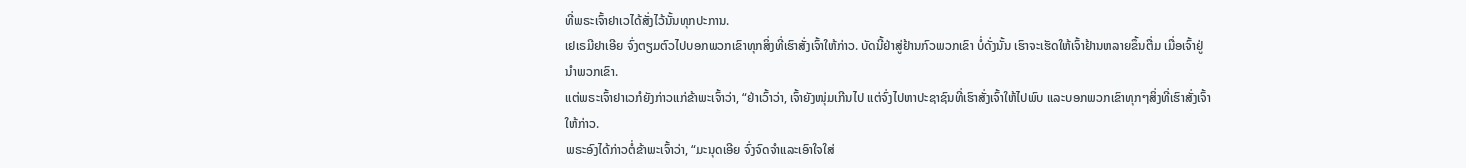ທີ່ພຣະເຈົ້າຢາເວໄດ້ສັ່ງໄວ້ນັ້ນທຸກປະການ.
ເຢເຣມີຢາເອີຍ ຈົ່ງຕຽມຕົວໄປບອກພວກເຂົາທຸກສິ່ງທີ່ເຮົາສັ່ງເຈົ້າໃຫ້ກ່າວ. ບັດນີ້ຢ່າສູ່ຢ້ານກົວພວກເຂົາ ບໍ່ດັ່ງນັ້ນ ເຮົາຈະເຮັດໃຫ້ເຈົ້າຢ້ານຫລາຍຂຶ້ນຕື່ມ ເມື່ອເຈົ້າຢູ່ນຳພວກເຂົາ.
ແຕ່ພຣະເຈົ້າຢາເວກໍຍັງກ່າວແກ່ຂ້າພະເຈົ້າວ່າ, “ຢ່າເວົ້າວ່າ, ເຈົ້າຍັງໜຸ່ມເກີນໄປ ແຕ່ຈົ່ງໄປຫາປະຊາຊົນທີ່ເຮົາສັ່ງເຈົ້າໃຫ້ໄປພົບ ແລະບອກພວກເຂົາທຸກໆສິ່ງທີ່ເຮົາສັ່ງເຈົ້າໃຫ້ກ່າວ.
ພຣະອົງໄດ້ກ່າວຕໍ່ຂ້າພະເຈົ້າວ່າ, “ມະນຸດເອີຍ ຈົ່ງຈົດຈຳແລະເອົາໃຈໃສ່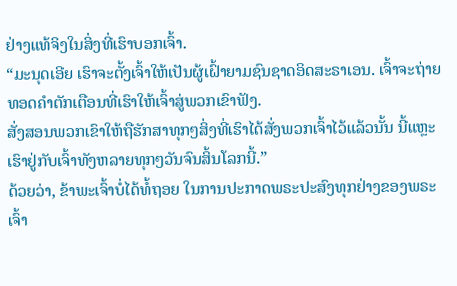ຢ່າງແທ້ຈິງໃນສິ່ງທີ່ເຮົາບອກເຈົ້າ.
“ມະນຸດເອີຍ ເຮົາຈະຕັ້ງເຈົ້າໃຫ້ເປັນຜູ້ເຝົ້າຍາມຊົນຊາດອິດສະຣາເອນ. ເຈົ້າຈະຖ່າຍທອດຄຳຕັກເຕືອນທີ່ເຮົາໃຫ້ເຈົ້າສູ່ພວກເຂົາຟັງ.
ສັ່ງສອນພວກເຂົາໃຫ້ຖືຮັກສາທຸກໆສິ່ງທີ່ເຮົາໄດ້ສັ່ງພວກເຈົ້າໄວ້ແລ້ວນັ້ນ ນີ້ແຫຼະ ເຮົາຢູ່ກັບເຈົ້າທັງຫລາຍທຸກໆວັນຈົນສິ້ນໂລກນີ້.”
ດ້ວຍວ່າ, ຂ້າພະເຈົ້າບໍ່ໄດ້ທໍ້ຖອຍ ໃນການປະກາດພຣະປະສົງທຸກຢ່າງຂອງພຣະເຈົ້າ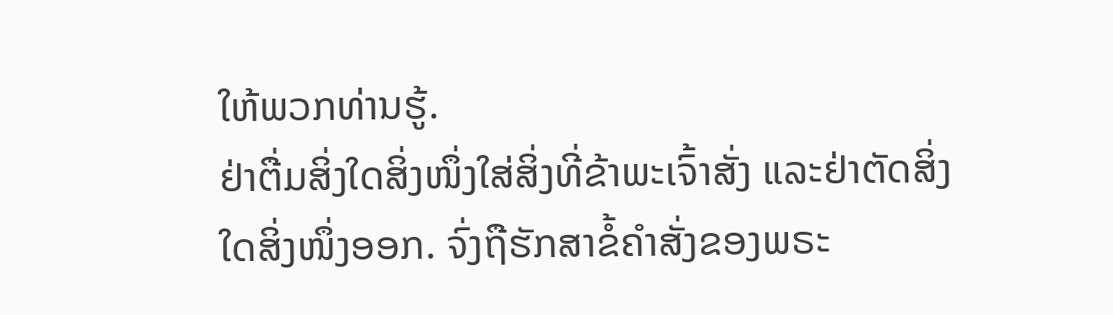ໃຫ້ພວກທ່ານຮູ້.
ຢ່າຕື່ມສິ່ງໃດສິ່ງໜຶ່ງໃສ່ສິ່ງທີ່ຂ້າພະເຈົ້າສັ່ງ ແລະຢ່າຕັດສິ່ງໃດສິ່ງໜຶ່ງອອກ. ຈົ່ງຖືຮັກສາຂໍ້ຄຳສັ່ງຂອງພຣະ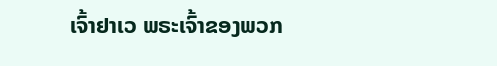ເຈົ້າຢາເວ ພຣະເຈົ້າຂອງພວກ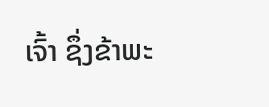ເຈົ້າ ຊຶ່ງຂ້າພະ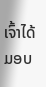ເຈົ້າໄດ້ມອບ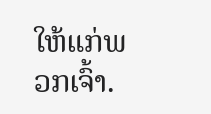ໃຫ້ແກ່ພວກເຈົ້າ.